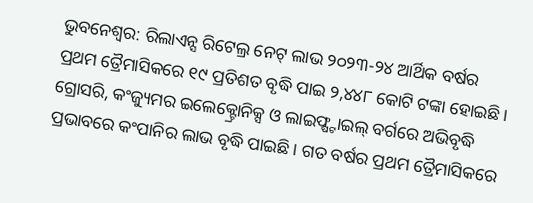ଭୁବନେଶ୍ୱର: ରିଲାଏନ୍ସ ରିଟେଲ୍ର ନେଟ୍ ଲାଭ ୨୦୨୩-୨୪ ଆର୍ଥିକ ବର୍ଷର ପ୍ରଥମ ତ୍ରୈମାସିକରେ ୧୯ ପ୍ରତିଶତ ବୃଦ୍ଧି ପାଇ ୨,୪୪୮ କୋଟି ଟଙ୍କା ହୋଇଛି । ଗ୍ରୋସରି, କଂଜ୍ୟୁମର ଇଲେକ୍ଟ୍ରୋନିକ୍ସ ଓ ଲାଇଫ୍ଷ୍ଟାଇଲ୍ ବର୍ଗରେ ଅଭିବୃଦ୍ଧି ପ୍ରଭାବରେ କଂପାନିର ଲାଭ ବୃଦ୍ଧି ପାଇଛି । ଗତ ବର୍ଷର ପ୍ରଥମ ତ୍ରୈମାସିକରେ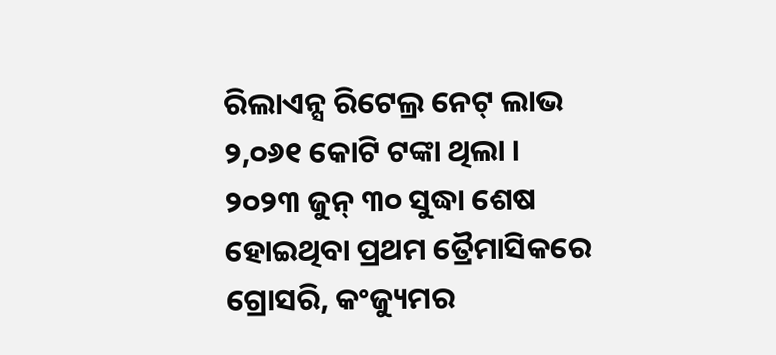ରିଲାଏନ୍ସ ରିଟେଲ୍ର ନେଟ୍ ଲାଭ ୨,୦୬୧ କୋଟି ଟଙ୍କା ଥିଲା ।
୨୦୨୩ ଜୁନ୍ ୩୦ ସୁଦ୍ଧା ଶେଷ ହୋଇଥିବା ପ୍ରଥମ ତ୍ରୈମାସିକରେ ଗ୍ରୋସରି, କଂଜ୍ୟୁମର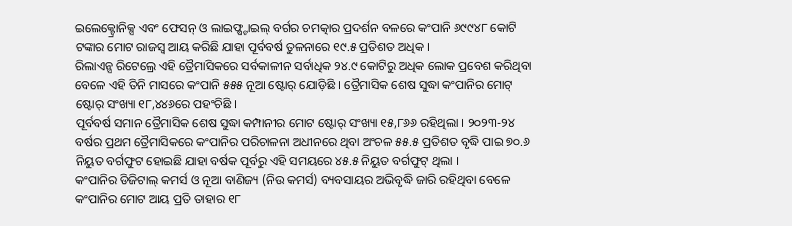ଇଲେକ୍ଟ୍ରୋନିକ୍ସ ଏବଂ ଫେସନ୍ ଓ ଲାଇଫ୍ଷ୍ଟାଇଲ୍ ବର୍ଗର ଚମତ୍କାର ପ୍ରଦର୍ଶନ ବଳରେ କଂପାନି ୬୯୯୪୮ କୋଟି ଟଙ୍କାର ମୋଟ ରାଜସ୍ୱ ଆୟ କରିଛି ଯାହା ପୂର୍ବବର୍ଷ ତୁଳନାରେ ୧୯.୫ ପ୍ରତିଶତ ଅଧିକ ।
ରିଲାଏନ୍ସ ରିଟେଲ୍ରେ ଏହି ତ୍ରୈମାସିକରେ ସର୍ବକାଳୀନ ସର୍ବାଧିକ ୨୪.୯ କୋଟିରୁ ଅଧିକ ଲୋକ ପ୍ରବେଶ କରିଥିବା ବେଳେ ଏହି ତିନି ମାସରେ କଂପାନି ୫୫୫ ନୂଆ ଷ୍ଟୋର୍ ଯୋଡ଼ିଛି । ତ୍ରୈମାସିକ ଶେଷ ସୁଦ୍ଧା କଂପାନିର ମୋଟ୍ ଷ୍ଟୋର୍ ସଂଖ୍ୟା ୧୮,୪୪୬ରେ ପହଂଚିଛି ।
ପୂର୍ବବର୍ଷ ସମାନ ତ୍ରୈମାସିକ ଶେଷ ସୁଦ୍ଧା କମ୍ପାନୀର ମୋଟ ଷ୍ଟୋର୍ ସଂଖ୍ୟା ୧୫,୮୬୬ ରହିଥିଲା । ୨୦୨୩-୨୪ ବର୍ଷର ପ୍ରଥମ ତ୍ରୈମାସିକରେ କଂପାନିର ପରିଚାଳନା ଅଧୀନରେ ଥିବା ଅଂଚଳ ୫୫.୫ ପ୍ରତିଶତ ବୃଦ୍ଧି ପାଇ ୭୦.୬ ନିୟୁତ ବର୍ଗଫୁଟ ହୋଇଛି ଯାହା ବର୍ଷକ ପୂର୍ବରୁ ଏହି ସମୟରେ ୪୫.୫ ନିୟୁତ ବର୍ଗଫୁଟ୍ ଥିଲା ।
କଂପାନିର ଡିଜିଟାଲ୍ କମର୍ସ ଓ ନୂଆ ବାଣିଜ୍ୟ (ନିଉ କମର୍ସ) ବ୍ୟବସାୟର ଅଭିବୃଦ୍ଧି ଜାରି ରହିଥିବା ବେଳେ କଂପାନିର ମୋଟ ଆୟ ପ୍ରତି ତାହାର ୧୮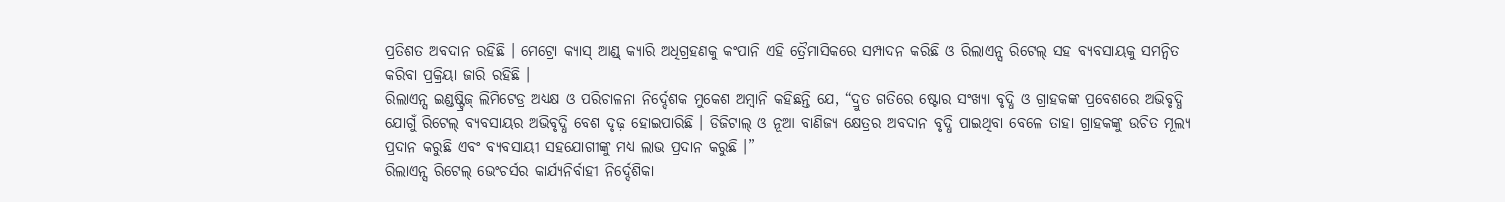ପ୍ରତିଶତ ଅବଦାନ ରହିଛି । ମେଟ୍ରୋ କ୍ୟାସ୍ ଆଣ୍ଡ୍ କ୍ୟାରି ଅଧିଗ୍ରହଣକୁ କଂପାନି ଏହି ତ୍ରୈମାସିକରେ ସମ୍ପାଦନ କରିଛି ଓ ରିଲାଏନ୍ସ ରିଟେଲ୍ ସହ ବ୍ୟବସାୟକୁ ସମନ୍ୱିତ କରିବା ପ୍ରକ୍ରିୟା ଜାରି ରହିଛି ।
ରିଲାଏନ୍ସ ଇଣ୍ଡଷ୍ଟ୍ରିଜ୍ ଲିମିଟେଡ୍ର ଅଧ୍ୟକ୍ଷ ଓ ପରିଚାଳନା ନିର୍ଦ୍ଦେଶକ ମୁକେଶ ଅମ୍ବାନି କହିଛନ୍ତି ଯେ, “ଦ୍ରୁତ ଗତିରେ ଷ୍ଟୋର ସଂଖ୍ୟା ବୃଦ୍ଧି ଓ ଗ୍ରାହକଙ୍କ ପ୍ରବେଶରେ ଅଭିବୃଦ୍ଧି ଯୋଗୁଁ ରିଟେଲ୍ ବ୍ୟବସାୟର ଅଭିବୃଦ୍ଧି ବେଶ ଦୃଢ଼ ହୋଇପାରିଛି । ଡିଜିଟାଲ୍ ଓ ନୂଆ ବାଣିଜ୍ୟ କ୍ଷେତ୍ରର ଅବଦାନ ବୃଦ୍ଧି ପାଇଥିବା ବେଳେ ତାହା ଗ୍ରାହକଙ୍କୁ ଉଚିତ ମୂଲ୍ୟ ପ୍ରଦାନ କରୁଛି ଏବଂ ବ୍ୟବସାୟୀ ସହଯୋଗୀଙ୍କୁ ମଧ୍ୟ ଲାଭ ପ୍ରଦାନ କରୁଛି ।”
ରିଲାଏନ୍ସ ରିଟେଲ୍ ଭେଂଚର୍ସର କାର୍ଯ୍ୟନିର୍ବାହୀ ନିର୍ଦ୍ଦେଶିକା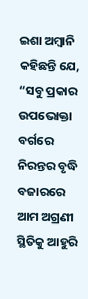ଇଶା ଅମ୍ବାନି କହିଛନ୍ତି ଯେ, “ସବୁ ପ୍ରକାର ଉପଭୋକ୍ତା ବର୍ଗରେ ନିରନ୍ତର ବୃଦ୍ଧି ବଜାରରେ ଆମ ଅଗ୍ରଣୀ ସ୍ଥିତିକୁ ଆହୁରି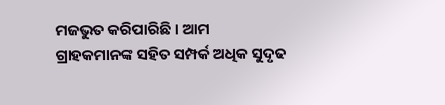ମଜଭୁତ କରିପାରିଛି । ଆମ ଗ୍ରାହକମାନଙ୍କ ସହିତ ସମ୍ପର୍କ ଅଧିକ ସୁଦୃଢ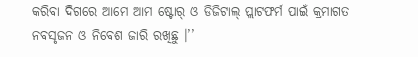କରିବା ଦିଗରେ ଆମେ ଆମ ଷ୍ଟୋର୍ ଓ ଡିଜିଟାଲ୍ ପ୍ଲାଟଫର୍ମ ପାଇଁ କ୍ରମାଗତ ନବସୃଜନ ଓ ନିବେଶ ଜାରି ରଖିଛୁ ।’’